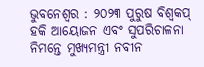ଭୁବନେଶ୍ୱର : ୨୦୨୩ ପୁରୁଷ ବିଶ୍ବକପ୍ ହକି ଆୟୋଜନ ଏବଂ ସୁପରିଚାଳନା ନିମନ୍ତେ ମୁଖ୍ୟମନ୍ତ୍ରୀ ନବୀନ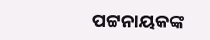ପଟ୍ଟନାୟକଙ୍କ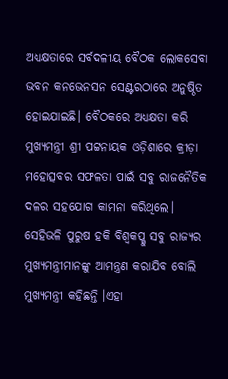ଅଧ୍ୟକ୍ଷତାରେ ସର୍ବଦଳୀୟ ବୈଠକ ଲୋକସେବା ଭବନ କନଭେନସନ ସେଣ୍ଟରଠାରେ ଅନୁଷ୍ଠିତ ହୋଇଯାଇଛି। ବୈଠକରେ ଅଧ୍ୟକ୍ଷତା କରି ମୁଖ୍ୟମନ୍ତ୍ରୀ ଶ୍ରୀ ପଟ୍ଟନାୟକ ଓଡ଼ିଶାରେ କ୍ରୀଡ଼ା ମହୋତ୍ସବର ସଫଳତା ପାଇଁ ସବୁ ରାଜନୈତିକ ଦଳର ସହଯୋଗ କାମନା କରିଥିଲେ। ସେହିଭଳି ପୁରୁଷ ହକି ବିଶ୍ଵକପ୍କୁ ସବୁ ରାଜ୍ୟର ମୁଖ୍ୟମନ୍ତ୍ରୀମାନଙ୍କୁ ଆମନ୍ତ୍ରଣ କରାଯିବ ବୋଲି ମୁଖ୍ୟମନ୍ତ୍ରୀ କହିଛନ୍ତି ।ଏହା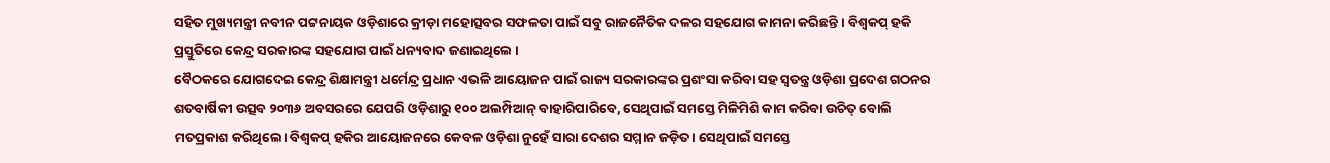ସହିତ ମୁଖ୍ୟମନ୍ତ୍ରୀ ନବୀନ ପଟ୍ଟନାୟକ ଓଡ଼ିଶାରେ କ୍ରୀଡ଼ା ମହୋତ୍ସବର ସଫଳତା ପାଇଁ ସବୁ ରାଜନୈତିକ ଦଳର ସହଯୋଗ କାମନା କରିଛନ୍ତି । ବିଶ୍ଵକପ୍ ହକି ପ୍ରସ୍ତୁତିରେ କେନ୍ଦ୍ର ସରକାରଙ୍କ ସହଯୋଗ ପାଇଁ ଧନ୍ୟବାଦ ଜଣାଇଥିଲେ ।
ବୈଠକରେ ଯୋଗଦେଇ କେନ୍ଦ୍ର ଶିକ୍ଷାମନ୍ତ୍ରୀ ଧର୍ମେନ୍ଦ୍ର ପ୍ରଧାନ ଏଭଳି ଆୟୋଜନ ପାଇଁ ରାଜ୍ୟ ସରକାରଙ୍କର ପ୍ରଶଂସା କରିବା ସହ ସ୍ବତନ୍ତ୍ର ଓଡ଼ିଶା ପ୍ରଦେଶ ଗଠନର ଶତବାର୍ଷିକୀ ଉତ୍ସବ ୨୦୩୬ ଅବସରରେ ଯେପରି ଓଡ଼ିଶାରୁ ୧୦୦ ଅଲମ୍ପିଆନ୍ ବାହାରିପାରିବେ, ସେଥିପାଇଁ ସମସ୍ତେ ମିଳିମିଶି କାମ କରିବା ଉଚିତ୍ ବୋଲି ମତପ୍ରକାଶ କରିଥିଲେ। ବିଶ୍ୱକପ୍ ହକିର ଆୟୋଜନରେ କେବଳ ଓଡ଼ିଶା ନୁହେଁ ସାରା ଦେଶର ସମ୍ମାନ ଜଡ଼ିତ । ସେଥିପାଇଁ ସମସ୍ତେ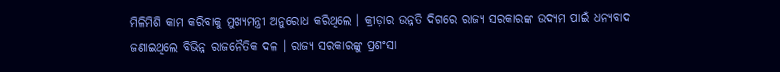ମିଳିମିଶି କାମ କରିବାକୁ ମୁଖ୍ୟମନ୍ତ୍ରୀ ଅନୁରୋଧ କରିଥିଲେ । କ୍ରୀଡ଼ାର ଉନ୍ନତି ଦିଗରେ ରାଜ୍ୟ ସରକାରଙ୍କ ଉଦ୍ୟମ ପାଇଁ ଧନ୍ୟବାଦ ଜଣାଇଥିଲେ ବିଭିନ୍ନ ରାଜନୈତିକ ଦଳ । ରାଜ୍ୟ ସରକାରଙ୍କୁ ପ୍ରଶଂସା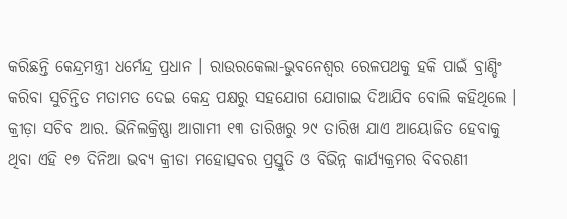କରିଛନ୍ତି କେନ୍ଦ୍ରମନ୍ତ୍ରୀ ଧର୍ମେନ୍ଦ୍ର ପ୍ରଧାନ । ରାଉରକେଲା-ଭୁବନେଶ୍ଵର ରେଳପଥକୁ ହକି ପାଇଁ ବ୍ରାଣ୍ଡିଂ କରିବା ସୁଚିନ୍ତିତ ମତାମତ ଦେଇ କେନ୍ଦ୍ର ପକ୍ଷରୁ ସହଯୋଗ ଯୋଗାଇ ଦିଆଯିବ ବୋଲି କହିଥିଲେ । କ୍ରୀଡ଼ା ସଚିବ ଆର. ଭିନିଲକ୍ରିଷ୍ଣା ଆଗାମୀ ୧୩ ତାରିଖରୁ ୨୯ ତାରିଖ ଯାଏ ଆୟୋଜିତ ହେବାକୁ ଥିବା ଏହି ୧୭ ଦିନିଆ ଭବ୍ୟ କ୍ରୀଡା ମହୋତ୍ସବର ପ୍ରସ୍ତୁତି ଓ ବିଭିନ୍ନ କାର୍ଯ୍ୟକ୍ରମର ବିବରଣୀ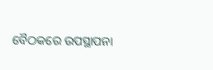ବୈଠକରେ ଉପସ୍ଥାପନା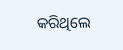କରିଥିଲେ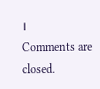।
Comments are closed.